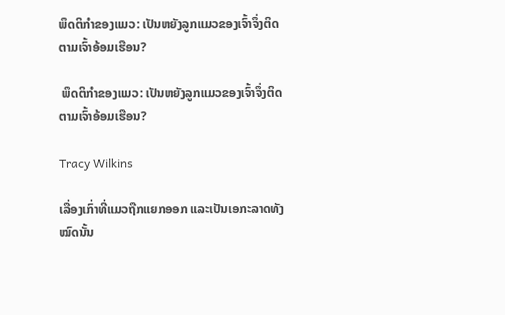ພຶດຕິກຳຂອງແມວ: ເປັນຫຍັງລູກແມວຂອງເຈົ້າຈຶ່ງຕິດຕາມເຈົ້າອ້ອມເຮືອນ?

 ພຶດຕິກຳຂອງແມວ: ເປັນຫຍັງລູກແມວຂອງເຈົ້າຈຶ່ງຕິດຕາມເຈົ້າອ້ອມເຮືອນ?

Tracy Wilkins

ເລື່ອງເກົ່າທີ່ແມວຖືກແຍກອອກ ແລະເປັນເອກະລາດທັງໝົດນັ້ນ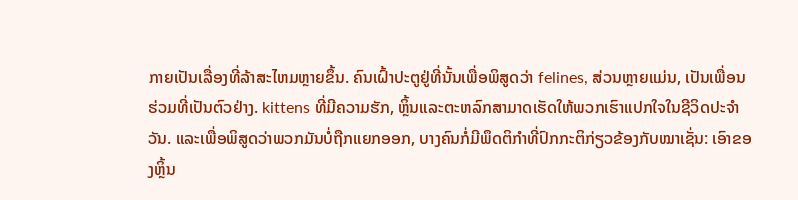ກາຍເປັນເລື່ອງທີ່ລ້າສະໄຫມຫຼາຍຂຶ້ນ. ຄົນເຝົ້າປະຕູຢູ່ທີ່ນັ້ນເພື່ອພິສູດວ່າ felines, ສ່ວນຫຼາຍແມ່ນ, ເປັນເພື່ອນຮ່ວມທີ່ເປັນຕົວຢ່າງ. kittens ທີ່ມີຄວາມຮັກ, ຫຼິ້ນແລະຕະຫລົກສາມາດເຮັດໃຫ້ພວກເຮົາແປກໃຈໃນຊີວິດປະຈໍາວັນ. ແລະເພື່ອພິສູດວ່າພວກມັນບໍ່ຖືກແຍກອອກ, ບາງຄົນກໍ່ມີພຶດຕິກຳທີ່ປົກກະຕິກ່ຽວຂ້ອງກັບໝາເຊັ່ນ: ເອົາຂອງຫຼິ້ນ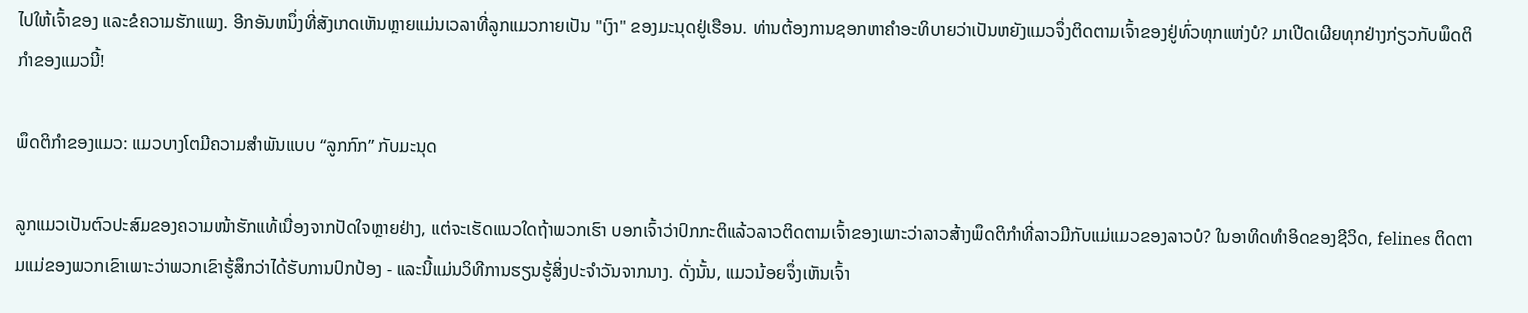ໄປໃຫ້ເຈົ້າຂອງ ແລະຂໍຄວາມຮັກແພງ. ອີກອັນຫນຶ່ງທີ່ສັງເກດເຫັນຫຼາຍແມ່ນເວລາທີ່ລູກແມວກາຍເປັນ "ເງົາ" ຂອງມະນຸດຢູ່ເຮືອນ. ທ່ານຕ້ອງການຊອກຫາຄໍາອະທິບາຍວ່າເປັນຫຍັງແມວຈຶ່ງຕິດຕາມເຈົ້າຂອງຢູ່ທົ່ວທຸກແຫ່ງບໍ? ມາເປີດເຜີຍທຸກຢ່າງກ່ຽວກັບພຶດຕິກຳຂອງແມວນີ້!

ພຶດຕິກຳຂອງແມວ: ແມວບາງໂຕມີຄວາມສຳພັນແບບ “ລູກກົກ” ກັບມະນຸດ

ລູກແມວເປັນຕົວປະສົມຂອງຄວາມໜ້າຮັກແທ້ເນື່ອງຈາກປັດໃຈຫຼາຍຢ່າງ, ແຕ່ຈະເຮັດແນວໃດຖ້າພວກເຮົາ ບອກເຈົ້າວ່າປົກກະຕິແລ້ວລາວຕິດຕາມເຈົ້າຂອງເພາະວ່າລາວສ້າງພຶດຕິກໍາທີ່ລາວມີກັບແມ່ແມວຂອງລາວບໍ? ໃນອາທິດທໍາອິດຂອງຊີວິດ, felines ຕິດຕາມແມ່ຂອງພວກເຂົາເພາະວ່າພວກເຂົາຮູ້ສຶກວ່າໄດ້ຮັບການປົກປ້ອງ - ແລະນີ້ແມ່ນວິທີການຮຽນຮູ້ສິ່ງປະຈໍາວັນຈາກນາງ. ດັ່ງນັ້ນ, ແມວນ້ອຍຈຶ່ງເຫັນເຈົ້າ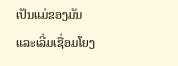ເປັນແມ່ຂອງມັນ ແລະເລີ່ມເຊື່ອມໂຍງ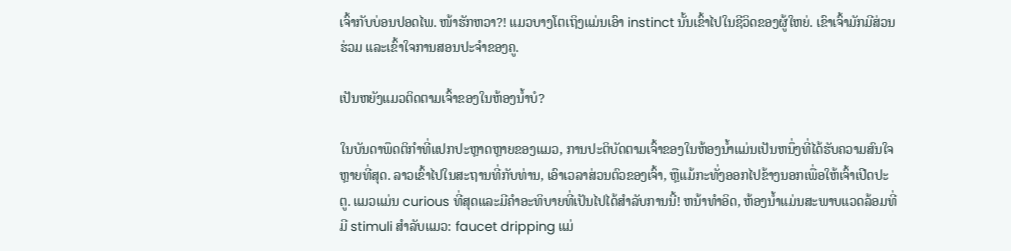ເຈົ້າກັບບ່ອນປອດໄພ. ໜ້າຮັກຫວາ?! ແມວບາງໂຕເຖິງແມ່ນເອົາ instinct ນັ້ນເຂົ້າໄປໃນຊີວິດຂອງຜູ້ໃຫຍ່. ເຂົາເຈົ້າມັກມີສ່ວນຮ່ວມ ແລະເຂົ້າໃຈການສອນປະຈຳຂອງຄູ.

ເປັນຫຍັງແມວຕິດຕາມເຈົ້າຂອງໃນຫ້ອງນ້ຳບໍ?

ໃນບັນດາພຶດຕິກໍາທີ່ແປກປະຫຼາດຫຼາຍຂອງແມວ, ການປະຕິບັດຕາມເຈົ້າຂອງໃນຫ້ອງນ້ຳແມ່ນເປັນຫນຶ່ງທີ່ໄດ້ຮັບຄວາມສົນໃຈຫຼາຍທີ່ສຸດ. ລາວເຂົ້າໄປໃນສະຖານທີ່ກັບທ່ານ, ເອົາເວລາສ່ວນຕົວຂອງເຈົ້າ, ຫຼືແມ້ກະທັ່ງອອກໄປຂ້າງນອກເພື່ອໃຫ້ເຈົ້າເປີດປະຕູ. ແມວແມ່ນ curious ທີ່ສຸດແລະມີຄໍາອະທິບາຍທີ່ເປັນໄປໄດ້ສໍາລັບການນີ້! ຫນ້າທໍາອິດ, ຫ້ອງນ້ຳແມ່ນສະພາບແວດລ້ອມທີ່ມີ stimuli ສໍາລັບແມວ: faucet dripping ແມ່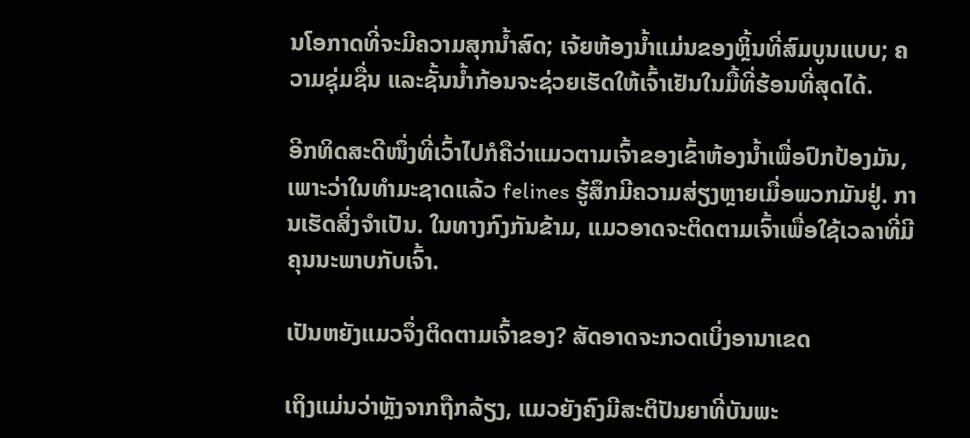ນໂອກາດທີ່ຈະມີຄວາມສຸກນ້ຳສົດ; ເຈ້ຍຫ້ອງນ້ຳແມ່ນຂອງຫຼິ້ນທີ່ສົມບູນແບບ; ຄວາມຊຸ່ມຊື່ນ ແລະຊັ້ນນ້ຳກ້ອນຈະຊ່ວຍເຮັດໃຫ້ເຈົ້າເຢັນໃນມື້ທີ່ຮ້ອນທີ່ສຸດໄດ້.

ອີກທິດສະດີໜຶ່ງທີ່ເວົ້າໄປກໍຄືວ່າແມວຕາມເຈົ້າຂອງເຂົ້າຫ້ອງນ້ຳເພື່ອປົກປ້ອງມັນ, ເພາະວ່າໃນທຳມະຊາດແລ້ວ felines ຮູ້ສຶກມີຄວາມສ່ຽງຫຼາຍເມື່ອພວກມັນຢູ່. ການເຮັດສິ່ງຈໍາເປັນ. ໃນທາງກົງກັນຂ້າມ, ແມວອາດຈະຕິດຕາມເຈົ້າເພື່ອໃຊ້ເວລາທີ່ມີຄຸນນະພາບກັບເຈົ້າ.

ເປັນຫຍັງແມວຈຶ່ງຕິດຕາມເຈົ້າຂອງ? ສັດອາດຈະກວດເບິ່ງອານາເຂດ

ເຖິງແມ່ນວ່າຫຼັງຈາກຖືກລ້ຽງ, ແມວຍັງຄົງມີສະຕິປັນຍາທີ່ບັນພະ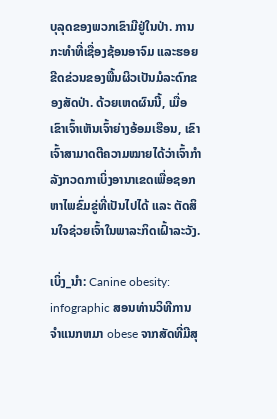ບຸລຸດຂອງພວກເຂົາມີຢູ່ໃນປ່າ. ການກະທໍາທີ່ເຊື່ອງຊ້ອນອາຈົມ ແລະຮອຍຂີດຂ່ວນຂອງພື້ນຜິວເປັນມໍລະດົກຂອງສັດປ່າ. ດ້ວຍເຫດຜົນນີ້, ເມື່ອເຂົາເຈົ້າເຫັນເຈົ້າຍ່າງອ້ອມເຮືອນ, ເຂົາເຈົ້າສາມາດຕີຄວາມໝາຍໄດ້ວ່າເຈົ້າກຳລັງກວດກາເບິ່ງອານາເຂດເພື່ອຊອກຫາໄພຂົ່ມຂູ່ທີ່ເປັນໄປໄດ້ ແລະ ຕັດສິນໃຈຊ່ວຍເຈົ້າໃນພາລະກິດເຝົ້າລະວັງ.

ເບິ່ງ_ນຳ: Canine obesity: infographic ສອນທ່ານວິທີການຈໍາແນກຫມາ obese ຈາກສັດທີ່ມີສຸ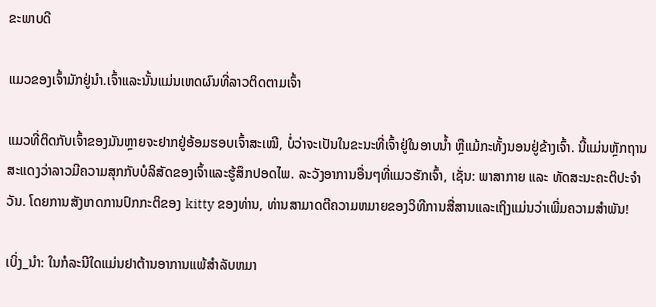ຂະພາບດີ

ແມວຂອງເຈົ້າມັກຢູ່ນຳ.ເຈົ້າແລະນັ້ນແມ່ນເຫດຜົນທີ່ລາວຕິດຕາມເຈົ້າ

ແມວທີ່ຕິດກັບເຈົ້າຂອງມັນຫຼາຍຈະຢາກຢູ່ອ້ອມຮອບເຈົ້າສະເໝີ, ບໍ່ວ່າຈະເປັນໃນຂະນະທີ່ເຈົ້າຢູ່ໃນອາບນໍ້າ ຫຼືແມ້ກະທັ້ງນອນຢູ່ຂ້າງເຈົ້າ. ນີ້ແມ່ນຫຼັກຖານສະແດງວ່າລາວມີຄວາມສຸກກັບບໍລິສັດຂອງເຈົ້າແລະຮູ້ສຶກປອດໄພ. ລະວັງອາການອື່ນໆທີ່ແມວຮັກເຈົ້າ, ເຊັ່ນ: ພາສາກາຍ ແລະ ທັດສະນະຄະຕິປະຈຳວັນ. ໂດຍການສັງເກດການປົກກະຕິຂອງ kitty ຂອງທ່ານ, ທ່ານສາມາດຕີຄວາມຫມາຍຂອງວິທີການສື່ສານແລະເຖິງແມ່ນວ່າເພີ່ມຄວາມສໍາພັນ!

ເບິ່ງ_ນຳ: ໃນກໍລະນີໃດແມ່ນຢາຕ້ານອາການແພ້ສໍາລັບຫມາ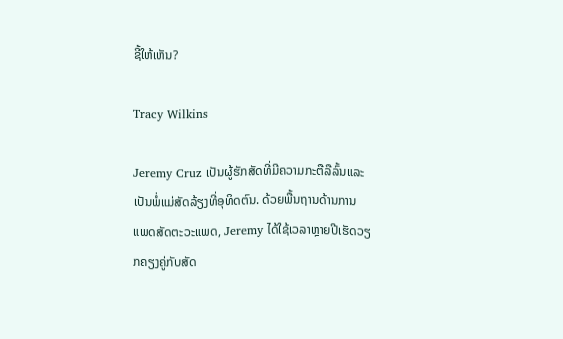ຊີ້ໃຫ້ເຫັນ?

Tracy Wilkins

Jeremy Cruz ເປັນຜູ້ຮັກສັດທີ່ມີຄວາມກະຕືລືລົ້ນແລະເປັນພໍ່ແມ່ສັດລ້ຽງທີ່ອຸທິດຕົນ. ດ້ວຍພື້ນຖານດ້ານການແພດສັດຕະວະແພດ, Jeremy ໄດ້ໃຊ້ເວລາຫຼາຍປີເຮັດວຽກຄຽງຄູ່ກັບສັດ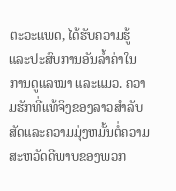ຕະວະແພດ, ໄດ້ຮັບຄວາມຮູ້ ແລະປະສົບການອັນລ້ຳຄ່າໃນການດູແລໝາ ແລະແມວ. ຄວາມຮັກທີ່ແທ້ຈິງຂອງລາວສໍາລັບສັດແລະຄວາມມຸ່ງຫມັ້ນຕໍ່ຄວາມສະຫວັດດີພາບຂອງພວກ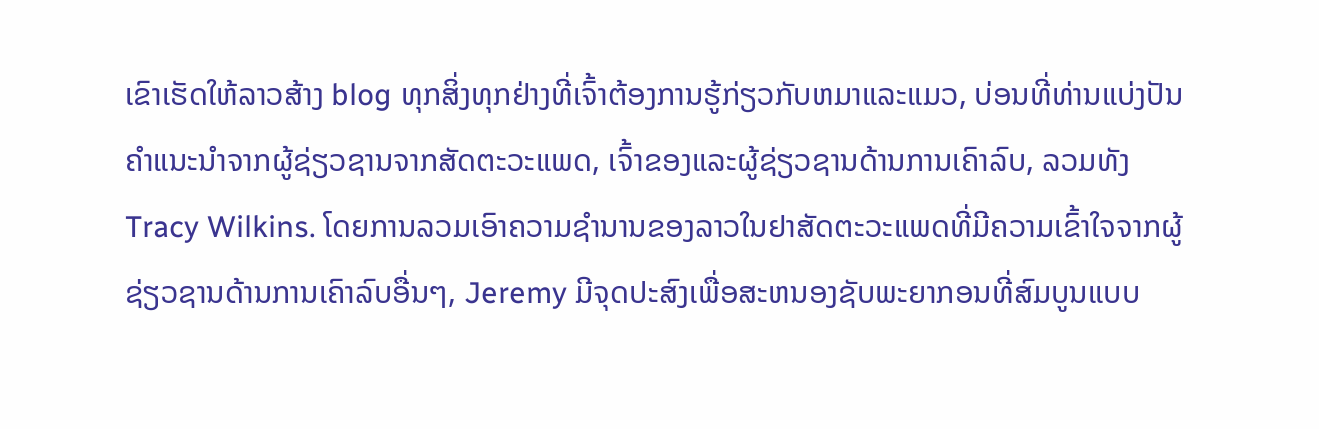ເຂົາເຮັດໃຫ້ລາວສ້າງ blog ທຸກສິ່ງທຸກຢ່າງທີ່ເຈົ້າຕ້ອງການຮູ້ກ່ຽວກັບຫມາແລະແມວ, ບ່ອນທີ່ທ່ານແບ່ງປັນຄໍາແນະນໍາຈາກຜູ້ຊ່ຽວຊານຈາກສັດຕະວະແພດ, ເຈົ້າຂອງແລະຜູ້ຊ່ຽວຊານດ້ານການເຄົາລົບ, ລວມທັງ Tracy Wilkins. ໂດຍການລວມເອົາຄວາມຊໍານານຂອງລາວໃນຢາສັດຕະວະແພດທີ່ມີຄວາມເຂົ້າໃຈຈາກຜູ້ຊ່ຽວຊານດ້ານການເຄົາລົບອື່ນໆ, Jeremy ມີຈຸດປະສົງເພື່ອສະຫນອງຊັບພະຍາກອນທີ່ສົມບູນແບບ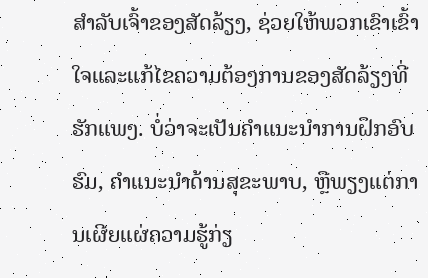ສໍາລັບເຈົ້າຂອງສັດລ້ຽງ, ຊ່ວຍໃຫ້ພວກເຂົາເຂົ້າໃຈແລະແກ້ໄຂຄວາມຕ້ອງການຂອງສັດລ້ຽງທີ່ຮັກແພງ. ບໍ່ວ່າຈະເປັນຄໍາແນະນໍາການຝຶກອົບຮົມ, ຄໍາແນະນໍາດ້ານສຸຂະພາບ, ຫຼືພຽງແຕ່ການເຜີຍແຜ່ຄວາມຮູ້ກ່ຽ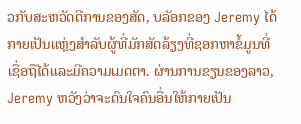ວກັບສະຫວັດດີການຂອງສັດ, ບລັອກຂອງ Jeremy ໄດ້ກາຍເປັນແຫຼ່ງສໍາລັບຜູ້ທີ່ມັກສັດລ້ຽງທີ່ຊອກຫາຂໍ້ມູນທີ່ເຊື່ອຖືໄດ້ແລະມີຄວາມເມດຕາ. ຜ່ານການຂຽນຂອງລາວ, Jeremy ຫວັງວ່າຈະດົນໃຈຄົນອື່ນໃຫ້ກາຍເປັນ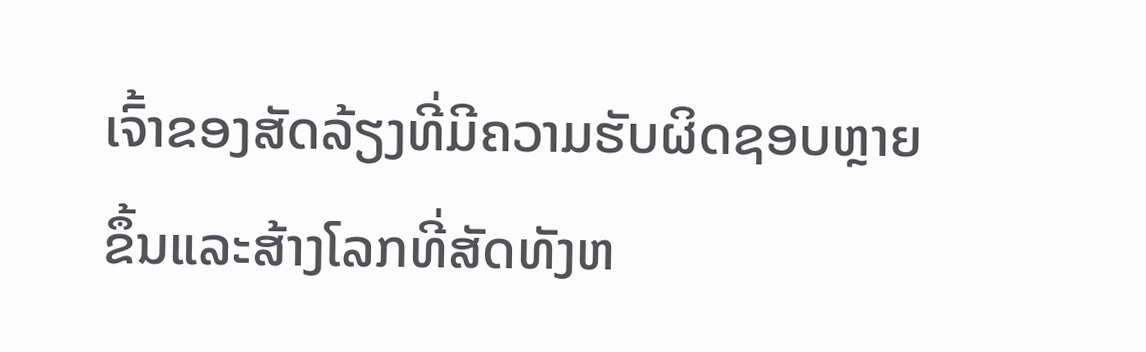ເຈົ້າຂອງສັດລ້ຽງທີ່ມີຄວາມຮັບຜິດຊອບຫຼາຍຂຶ້ນແລະສ້າງໂລກທີ່ສັດທັງຫ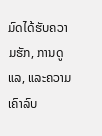ມົດໄດ້ຮັບຄວາມຮັກ, ການດູແລ, ແລະຄວາມເຄົາລົບ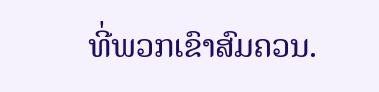ທີ່ພວກເຂົາສົມຄວນ.